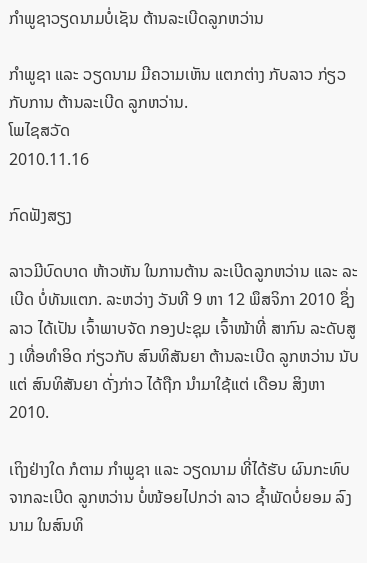ກໍາພູຊາວຽດນາມບໍ່ເຊັນ ຕ້ານລະເບີດລູກຫວ່ານ

ກໍາພູຊາ ແລະ ວຽດນາມ ມີຄວາມເຫັນ ແຕກຕ່າງ ກັບລາວ ກ່ຽວກັບການ ຕ້ານລະເບີດ ລູກຫວ່ານ.
ໂພໄຊສວັດ
2010.11.16

ກົດຟັງສຽງ

ລາວມີບົດບາດ ຫ້າວຫັນ ໃນການຕ້ານ ລະເບີດລູກຫວ່ານ ແລະ ລະເບີດ ບໍ່ທັນແຕກ. ລະຫວ່າງ ວັນທີ 9 ຫາ 12 ພຶສຈິກາ 2010 ຊຶ່ງລາວ ໄດ້ເປັນ ເຈົ້າພາບຈັດ ກອງປະຊຸມ ເຈົ້າໜ້າທີ່ ສາກົນ ລະດັບສູງ ເທື່ອທຳອິດ ກ່ຽວກັບ ສົນທິສັນຍາ ຕ້ານລະເບີດ ລູກຫວ່ານ ນັບແຕ່ ສົນທິສັນຍາ ດັ່ງກ່າວ ໄດ້ຖືກ ນຳມາໃຊ້ແຕ່ ເດືອນ ສິງຫາ 2010.

ເຖິງຢ່າງໃດ ກໍຕາມ ກຳພູຊາ ແລະ ວຽດນາມ ທີ່ໄດ້ຮັບ ຜົນກະທົບ ຈາກລະເບີດ ລູກຫວ່ານ ບໍ່ໜ້ອຍໄປກວ່າ ລາວ ຊ້ຳພັດບໍ່ຍອມ ລົງນາມ ໃນສົນທິ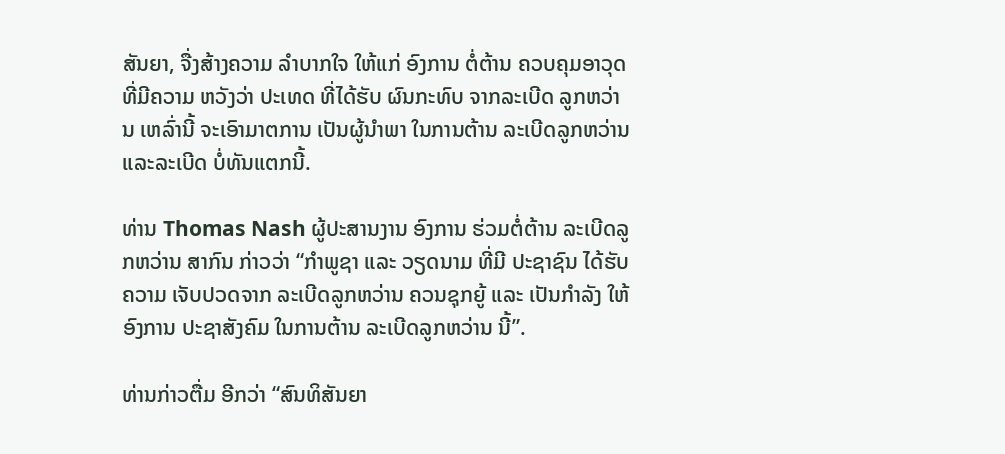ສັນຍາ, ຈື່ງສ້າງຄວາມ ລຳບາກໃຈ ໃຫ້ແກ່ ອົງການ ຕໍ່ຕ້ານ ຄວບຄຸມອາວຸດ ທີ່ມີຄວາມ ຫວັງວ່າ ປະເທດ ທີ່ໄດ້ຮັບ ຜົນກະທົບ ຈາກລະເບີດ ລູກຫວ່ານ ເຫລົ່ານີ້ ຈະເອົາມາຕການ ເປັນຜູ້ນຳພາ ໃນການຕ້ານ ລະເບີດລູກຫວ່ານ ແລະລະເບີດ ບໍ່ທັນແຕກນີ້.

ທ່ານ Thomas Nash ຜູ້ປະສານງານ ອົງການ ຮ່ວມຕໍ່ຕ້ານ ລະເບີດລູກຫວ່ານ ສາກົນ ກ່າວວ່າ “ກຳພູຊາ ແລະ ວຽດນາມ ທີ່ມີ ປະຊາຊົນ ໄດ້ຮັບຄວາມ ເຈັບປວດຈາກ ລະເບີດລູກຫວ່ານ ຄວນຊຸກຍູ້ ແລະ ເປັນກຳລັງ ໃຫ້ອົງການ ປະຊາສັງຄົມ ໃນການຕ້ານ ລະເບີດລູກຫວ່ານ ນີ້”.

ທ່ານກ່າວຕື່ມ ອີກວ່າ “ສົນທິສັນຍາ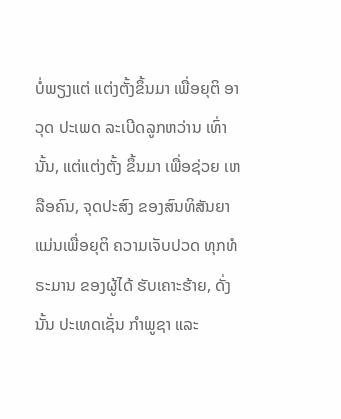ບໍ່ພຽງແຕ່ ແຕ່ງຕັ້ງຂຶ້ນມາ ເພື່ອຍຸຕິ ອາວຸດ ປະເພດ ລະເບີດລູກຫວ່ານ ເທົ່ານັ້ນ, ແຕ່ແຕ່ງຕັ້ງ ຂຶ້ນມາ ເພື່ອຊ່ວຍ ເຫລືອຄົນ, ຈຸດປະສົງ ຂອງສົນທິສັນຍາ ແມ່ນເພື່ອຍຸຕິ ຄວາມເຈັບປວດ ທຸກທໍຣະມານ ຂອງຜູ້ໄດ້ ຮັບເຄາະຮ້າຍ, ດັ່ງນັ້ນ ປະເທດເຊັ່ນ ກຳພູຊາ ແລະ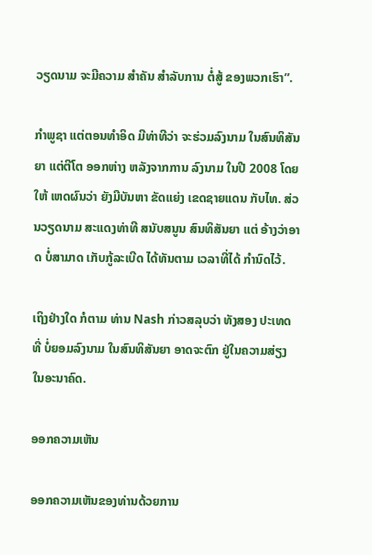ວຽດນາມ ຈະມີຄວາມ ສຳຄັນ ສຳລັບການ ຕໍ່ສູ້ ຂອງພວກເຮົາ”.

ກຳພູຊາ ແຕ່ຕອນທຳອິດ ມີທ່າທີວ່າ ຈະຮ່ວມລົງນາມ ໃນສົນທິສັນຍາ ແຕ່ຕີໂຕ ອອກຫ່າງ ຫລັງຈາກການ ລົງນາມ ໃນປີ 2008 ໂດຍໃຫ້ ເຫດຜົນວ່າ ຍັງມີບັນຫາ ຂັດແຍ່ງ ເຂດຊາຍແດນ ກັບໄທ. ສ່ວນວຽດນາມ ສະແດງທ່າທີ ສນັບສນູນ ສົນທິສັນຍາ ແຕ່ ອ້າງວ່າອາດ ບໍ່ສາມາດ ເກັບກູ້ລະເບີດ ໄດ້ທັນຕາມ ເວລາທີ່ໄດ້ ກຳນົດໄວ້.

ເຖິງຢ່າງໃດ ກໍຕາມ ທ່ານ Nash ກ່າວສລຸບວ່າ ທັງສອງ ປະເທດທີ່ ບໍ່ຍອມລົງນາມ ໃນສົນທິສັນຍາ ອາດຈະຕົກ ຢູ່ໃນຄວາມສ່ຽງ ໃນອະນາຄົດ.

ອອກຄວາມເຫັນ

ອອກຄວາມເຫັນຂອງທ່ານດ້ວຍການ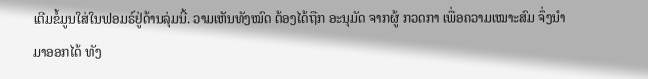ເຕີມຂໍ້ມູນໃສ່ໃນຟອມຣ໌ຢູ່ດ້ານລຸ່ມນີ້. ວາມເຫັນທັງໝົດ ຕ້ອງໄດ້ຖືກ ອະນຸມັດ ຈາກຜູ້ ກວດກາ ເພື່ອຄວາມເໝາະສົມ ຈຶ່ງນໍາມາອອກໄດ້ ທັງ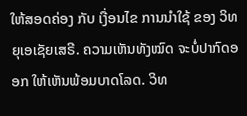ໃຫ້ສອດຄ່ອງ ກັບ ເງື່ອນໄຂ ການນຳໃຊ້ ຂອງ ວິທຍຸເອເຊັຍເສຣີ. ຄວາມເຫັນທັງໝົດ ຈະບໍ່ປາກົດອອກ ໃຫ້ເຫັນພ້ອມບາດໂລດ. ວິທ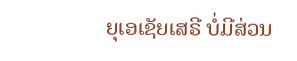ຍຸເອເຊັຍເສຣີ ບໍ່ມີສ່ວນ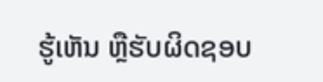ຮູ້ເຫັນ ຫຼືຮັບຜິດຊອບ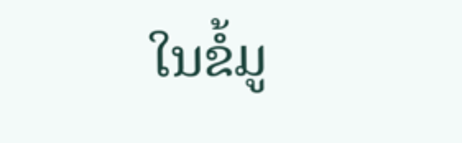ໃນຂໍ້ມູ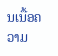ນເນື້ອຄວາມ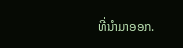ທີ່ນໍາມາອອກ.